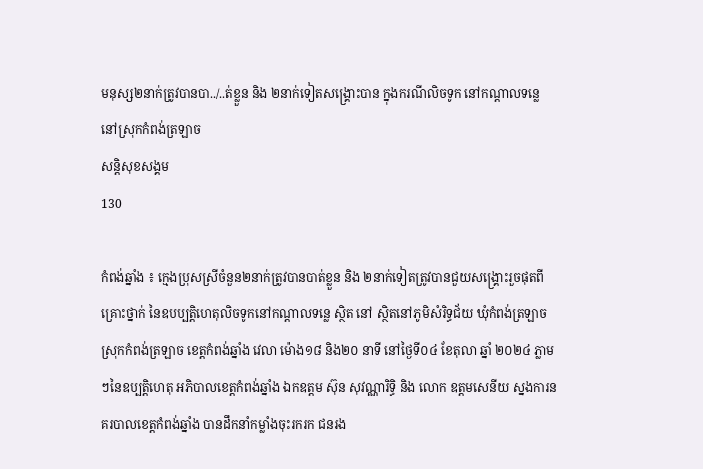មនុស្ស២នាក់ត្រូវបានបា../..ត់ខ្លួន និង ២នាក់ទៀតសង្រ្គោះបាន ក្នុងករណីលិចទូក នៅកណ្តាលទន្លេ នៅស្រុកកំពង់ត្រឡាច
សន្តិសុខសង្គម
130

កំពង់ឆ្នាំង ៖ ក្មេងប្រុសស្រីចំនួន២នាក់ត្រូវបានបាត់ខ្លួន និង ២នាក់ទៀតត្រូវបានជួយសង្រ្គោះរួចផុតពីគ្រោះថ្នាក់ នៃឧបប្បត្តិហេតុលិចទូកនៅកណ្តាលទន្លេ ស្ថិត នៅ ស្ថិតនៅភូមិសំរិទ្ធជ័យ ឃុំកំពង់ត្រឡាច ស្រុកកំពង់ត្រឡាច ខេត្តកំពង់ឆ្នាំង វេលា ម៉ោង១៨ និង២០ នាទី នៅថ្ងៃទី០៤ ខែតុលា ឆ្នាំ ២០២៤ ភ្លាមៗនៃឧប្បត្តិហេតុ អភិបាលខេត្តកំពង់ឆ្នាំង ឯកឧត្តម ស៊ុន សុវណ្ណារិទ្ធិ និង លោក ឧត្តមសេនីយ ស្នងការនគរបាលខេត្តកំពង់ឆ្នាំង បានដឹកនាំកម្លាំងចុះរករក ជនរង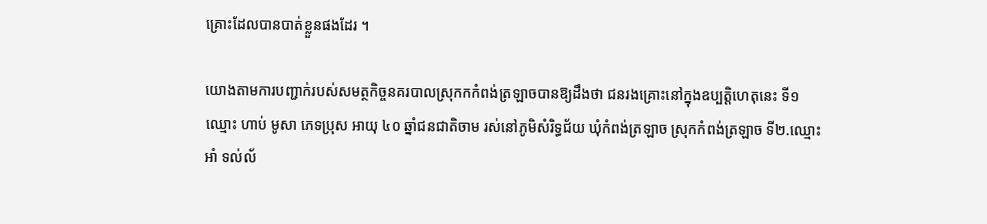គ្រោះដែលបានបាត់ខ្លួនផងដែរ ។

យោងតាមការបញ្ជាក់របស់សមត្ថកិច្ចនគរបាលស្រុកកកំពង់ត្រឡាចបានឱ្យដឹងថា ជនរងគ្រោះនៅក្នុងឧប្បត្តិហេតុនេះ ទី១ឈ្មោះ ហាប់ មូសា ភេទប្រុស អាយុ ៤០ ឆ្នាំជនជាតិចាម រស់នៅភូមិសំរិទ្ធជ័យ ឃុំកំពង់ត្រឡាច ស្រុកកំពង់ត្រឡាច ទី២.ឈ្មោះអាំ ទល់ល័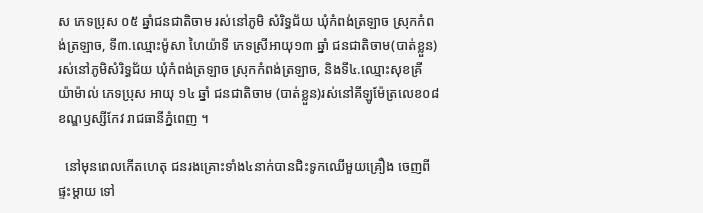ស ភេទប្រុស ០៥ ឆ្នាំជនជាតិចាម រស់នៅភូមិ សំរិទ្ធជ័យ ឃុំកំពង់ត្រឡាច ស្រុកកំពង់ត្រឡាច, ទី៣.ឈ្មោះម៉ូសា ហៃយ៉ាទី ភេទស្រីអាយុ១៣ ឆ្នាំ ជនជាតិចាម(បាត់ខ្លួន) រស់នៅភូមិសំរិទ្ធជ័យ ឃុំកំពង់ត្រឡាច ស្រុកកំពង់ត្រឡាច, និងទី៤.ឈ្មោះសុខគ្រី យ៉ាម៉ាល់ ភេទប្រុស អាយុ ១៤ ឆ្នាំ ជនជាតិចាម (បាត់ខ្លួន)រស់នៅគីឡូម៉ែត្រលេខ០៨ ខណ្ឌឫស្សីកែវ រាជធានីភ្នំពេញ ។

  នៅមុនពេលកើតហេតុ ជនរងគ្រោះទាំង៤នាក់បានជិះទូកឈើមួយគ្រឿង ចេញពីផ្ទះម្តាយ ទៅ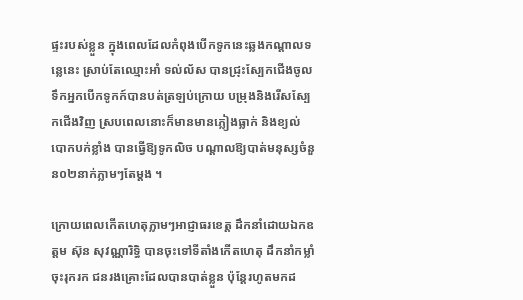ផ្ទះរបស់ខ្លួន ក្នុងពេលដែលកំពុងបើកទូកនេះឆ្លងកណ្តាលទន្លេនេះ ស្រាប់តែឈ្មោះអាំ ទល់ល័ស បានជ្រុះស្បែកជើងចូលទឹកអ្នកបើកទូកក៍បានបត់ត្រឡប់ក្រោយ បម្រុងនិងរើសស្បែកជើងវិញ ស្របពេលនោះក៏មានមានភ្លៀងធ្លាក់ និងខ្យល់បោកបក់ខ្លាំង បានធ្វើឱ្យទូកលិច បណ្ដាលឱ្យបាត់មនុស្សចំនួន០២នាក់ភ្លាមៗតែម្តង ។

ក្រោយពេលកើតហេតុភ្លាមៗអាជ្ញាធរខេត្ត ដឹកនាំដោយឯកឧត្តម ស៊ុន សុវណ្ណារិទ្ធិ បានចុះទៅទីតាំងកើតហេតុ ដឹកនាំកម្លាំចុះរុករក ជនរងគ្រោះដែលបានបាត់ខ្លួន ប៉ុន្តែរហូតមកដ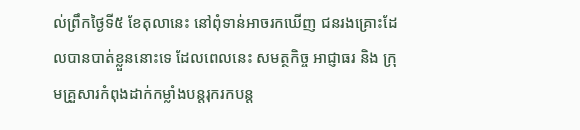ល់ព្រឹកថ្ងៃទី៥ ខែតុលានេះ នៅពុំទាន់អាចរកឃើញ ជនរងគ្រោះដែលបានបាត់ខ្លួននោះទេ ដែលពេលនេះ សមត្ថកិច្ច អាជ្ញាធរ និង ក្រុមគ្រួសារកំពុងដាក់កម្លាំងបន្តរុករកបន្ត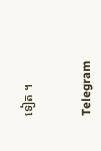ទៀត ។


Telegram